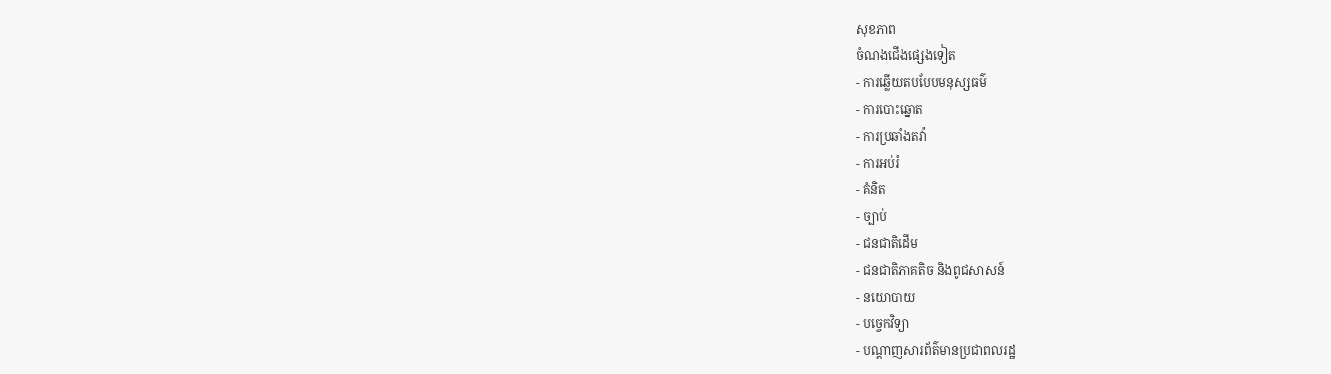សុខភាព
ចំណងជើងផ្សេងទៀត
- ការឆ្លើយតបបែបមនុស្សធម៌
- ការបោះឆ្នោត
- ការប្រឆាំងតវ៉ា
- ការអប់រំ
- គំនិត
- ច្បាប់
- ជនជាតិដើម
- ជនជាតិភាគតិច និងពូជសាសន៍
- នយោបាយ
- បច្ចេកវិទ្យា
- បណ្ដាញសារព័ត៌មានប្រជាពលរដ្ឋ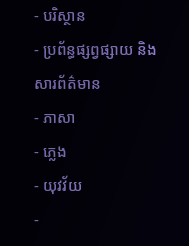- បរិស្ថាន
- ប្រព័ន្ធផ្សព្វផ្សាយ និងសារព័ត៌មាន
- ភាសា
- ភ្លេង
- យុវវ័យ
-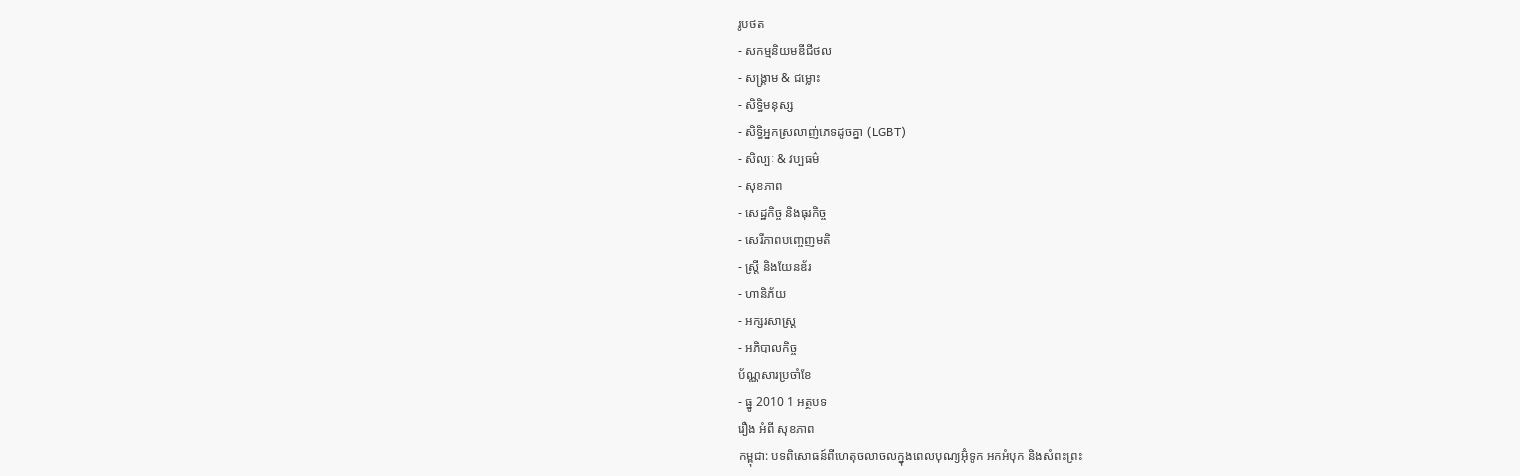រូបថត
- សកម្មនិយមឌីជីថល
- សង្រ្គាម & ជម្លោះ
- សិទ្ធិមនុស្ស
- សិទ្ធិអ្នកស្រលាញ់ភេទដូចគ្នា (LGBT)
- សិល្បៈ & វប្បធម៌
- សុខភាព
- សេដ្ឋកិច្ច និងធុរកិច្ច
- សេរីភាពបញ្ចេញមតិ
- ស្រ្តី និងយែនឌ័រ
- ហានិភ័យ
- អក្សរសាស្រ្ត
- អភិបាលកិច្ច
ប័ណ្ណសារប្រចាំខែ
- ធ្នូ 2010 1 អត្ថបទ
រឿង អំពី សុខភាព
កម្ពុជា: បទពិសោធន៍ពីហេតុចលាចលក្នុងពេលបុណ្យអ៊ុំទូក អកអំបុក និងសំពះព្រះ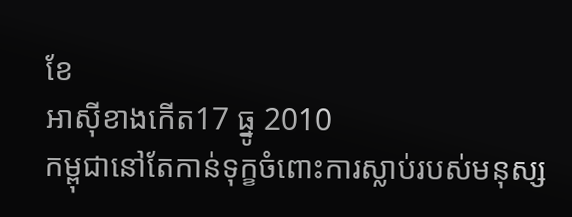ខែ
អាស៊ីខាងកើត17 ធ្នូ 2010
កម្ពុជានៅតែកាន់ទុក្ខចំពោះការស្លាប់របស់មនុស្ស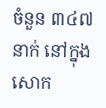ចំនួន ៣៤៧នាក់ នៅក្នុងសោក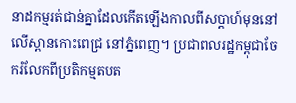នាដកម្មរត់ជាន់គ្នាដែលកើតឡើងកាលពីសប្ដាហ៍មុននៅលើស្ពានកោះពេជ្រ នៅភ្នំពេញ។ ប្រជាពលរដ្ឋកម្ពុជាចែករំលែកពីប្រតិកម្មតបត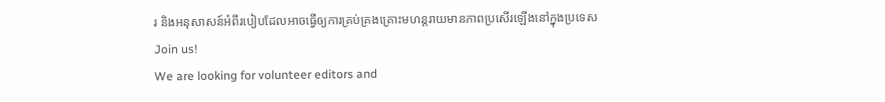រ និងអនុសាសន៍អំពីរបៀបដែលអាចធ្វើឲ្យការគ្រប់គ្រងគ្រោះមហន្តរាយមានភាពប្រសើរឡើងនៅក្នុងប្រទេស
Join us!
We are looking for volunteer editors and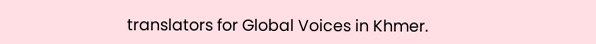translators for Global Voices in Khmer.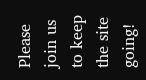Please join us to keep the site going!